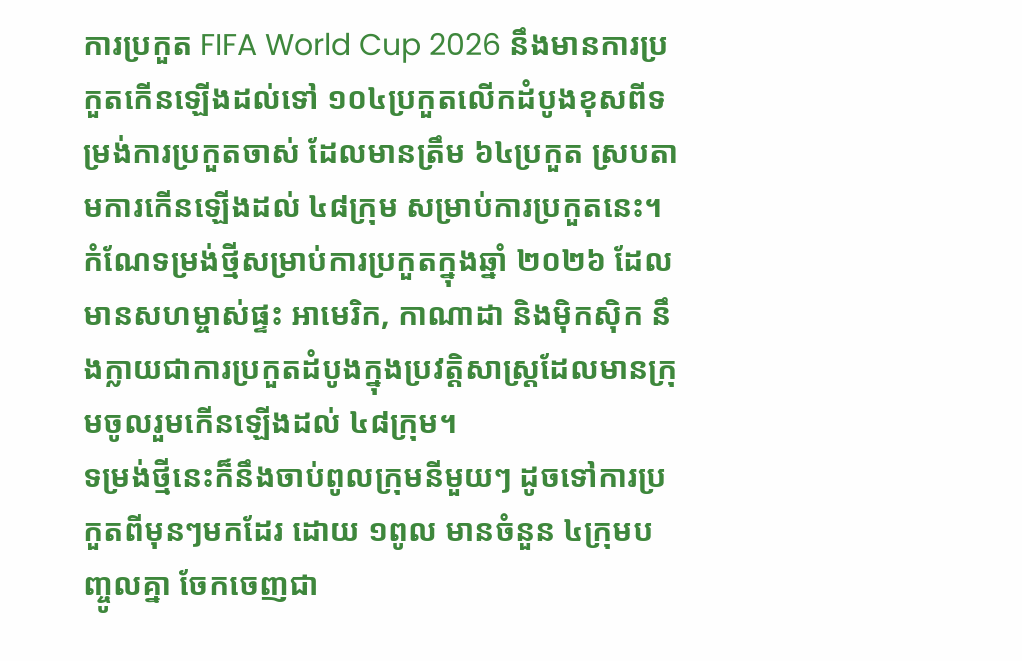ការប្រកួត FIFA World Cup 2026 នឹងមានការប្រកួតកើនឡើងដល់ទៅ ១០៤ប្រកួតលើកដំបូងខុសពីទម្រង់ការប្រកួតចាស់ ដែលមានត្រឹម ៦៤ប្រកួត ស្របតាមការកើនឡើងដល់ ៤៨ក្រុម សម្រាប់ការប្រកួតនេះ។
កំណែទម្រង់ថ្មីសម្រាប់ការប្រកួតក្នុងឆ្នាំ ២០២៦ ដែលមានសហម្ចាស់ផ្ទះ អាមេរិក, កាណាដា និងម៉ិកស៊ិក នឹងក្លាយជាការប្រកួតដំបូងក្នុងប្រវត្តិសាស្ត្រដែលមានក្រុមចូលរួមកើនឡើងដល់ ៤៨ក្រុម។
ទម្រង់ថ្មីនេះក៏នឹងចាប់ពូលក្រុមនីមួយៗ ដូចទៅការប្រកួតពីមុនៗមកដែរ ដោយ ១ពូល មានចំនួន ៤ក្រុមបញ្ចូលគ្នា ចែកចេញជា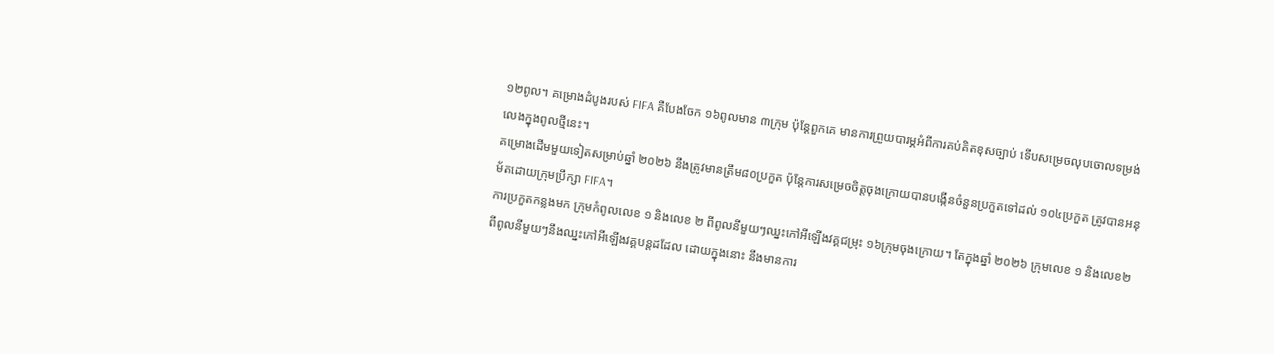១២ពូល។ គម្រោងដំបូងរបស់ FIFA គឺបែងចែក ១៦ពូលមាន ៣ក្រុម ប៉ុន្តែពួកគេ មានការព្រួយបារម្ភអំពីការគប់គិតខុសច្បាប់ ទើបសម្រេចលុបចោលទម្រង់លេងក្នុងពូលថ្មីនេះ។
គម្រោងដើមមួយទៀតសម្រាប់ឆ្នាំ ២០២៦ នឹងត្រូវមានត្រឹម៨០ប្រកួត ប៉ុន្តែការសម្រេចចិត្តចុងក្រោយបានបង្កើនចំនួនប្រកួតទៅដល់ ១០៤ប្រកួត ត្រូវបានអនុម័តដោយក្រុមប្រឹក្សា FIFA។
ការប្រកួតកន្លងមក ក្រុមកំពូលលេខ ១ និងលេខ ២ ពីពូលនីមួយៗឈ្នះកៅអីឡើងវគ្គជម្រុះ ១៦ក្រុមចុងក្រោយ។ តែក្នុងឆ្នាំ ២០២៦ ក្រុមលេខ ១ និងលេខ២ ពីពូលនីមួយៗនឹងឈ្នះកៅអីឡើងវគ្គបន្តដដែល ដោយក្នុងនោះ នឹងមានការ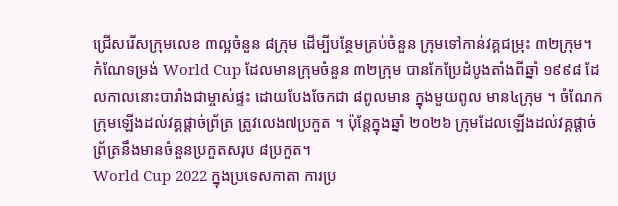ជ្រើសរើសក្រុមលេខ ៣ល្អចំនួន ៨ក្រុម ដើម្បីបន្ថែមគ្រប់ចំនួន ក្រុមទៅកាន់វគ្គជម្រុះ ៣២ក្រុម។
កំណែទម្រង់ World Cup ដែលមានក្រុមចំនួន ៣២ក្រុម បានកែប្រែដំបូងតាំងពីឆ្នាំ ១៩៩៨ ដែលកាលនោះបារាំងជាម្ចាស់ផ្ទះ ដោយបែងចែកជា ៨ពូលមាន ក្នុងមួយពូល មាន៤ក្រុម ។ ចំណែកក្រុមឡើងដល់វគ្គផ្ដាច់ព្រ័ត្រ ត្រូវលេង៧ប្រកួត ។ ប៉ុន្តែក្នុងឆ្នាំ ២០២៦ ក្រុមដែលឡើងដល់វគ្គផ្តាច់ព្រ័ត្រនឹងមានចំនួនប្រកួតសរុប ៨ប្រកួត។
World Cup 2022 ក្នុងប្រទេសកាតា ការប្រ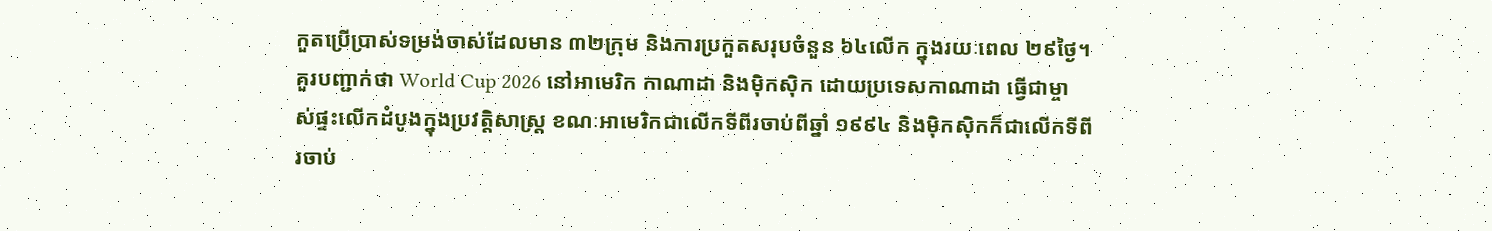កួតប្រើប្រាស់ទម្រង់ចាស់ដែលមាន ៣២ក្រុម និងការប្រកួតសរុបចំនួន ៦៤លើក ក្នុងរយៈពេល ២៩ថ្ងៃ។
គួរបញ្ជាក់ថា World Cup 2026 នៅអាមេរិក កាណាដា និងម៉ិកស៊ិក ដោយប្រទេសកាណាដា ធ្វើជាម្ចាស់ផ្ទះលើកដំបូងក្នុងប្រវត្តិសាស្ត្រ ខណៈអាមេរិកជាលើកទីពីរចាប់ពីឆ្នាំ ១៩៩៤ និងម៉ិកស៊ិកក៏ជាលើកទីពីរចាប់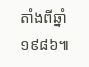តាំងពីឆ្នាំ ១៩៨៦៕